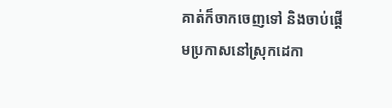គាត់ក៏ចាកចេញទៅ និងចាប់ផ្ដើមប្រកាសនៅស្រុកដេកា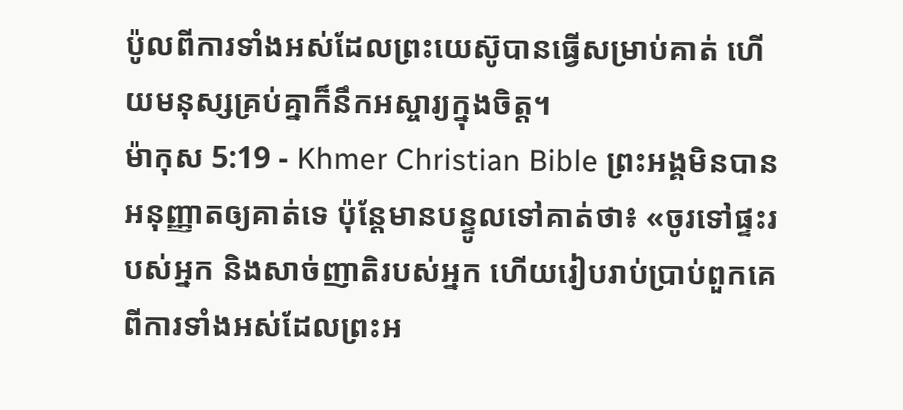ប៉ូលពីការទាំងអស់ដែលព្រះយេស៊ូបានធ្វើសម្រាប់គាត់ ហើយមនុស្សគ្រប់គ្នាក៏នឹកអស្ចារ្យក្នុងចិត្ដ។
ម៉ាកុស 5:19 - Khmer Christian Bible ព្រះអង្គមិនបានអនុញ្ញាតឲ្យគាត់ទេ ប៉ុន្ដែមានបន្ទូលទៅគាត់ថា៖ «ចូរទៅផ្ទះរបស់អ្នក និងសាច់ញាតិរបស់អ្នក ហើយរៀបរាប់ប្រាប់ពួកគេពីការទាំងអស់ដែលព្រះអ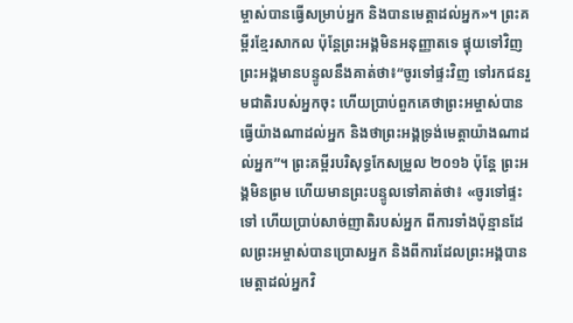ម្ចាស់បានធ្វើសម្រាប់អ្នក និងបានមេត្ដាដល់អ្នក»។ ព្រះគម្ពីរខ្មែរសាកល ប៉ុន្តែព្រះអង្គមិនអនុញ្ញាតទេ ផ្ទុយទៅវិញព្រះអង្គមានបន្ទូលនឹងគាត់ថា៖“ចូរទៅផ្ទះវិញ ទៅរកជនរួមជាតិរបស់អ្នកចុះ ហើយប្រាប់ពួកគេថាព្រះអម្ចាស់បានធ្វើយ៉ាងណាដល់អ្នក និងថាព្រះអង្គទ្រង់មេត្តាយ៉ាងណាដល់អ្នក”។ ព្រះគម្ពីរបរិសុទ្ធកែសម្រួល ២០១៦ ប៉ុន្តែ ព្រះអង្គមិនព្រម ហើយមានព្រះបន្ទូលទៅគាត់ថា៖ «ចូរទៅផ្ទះទៅ ហើយប្រាប់សាច់ញាតិរបស់អ្នក ពីការទាំងប៉ុន្មានដែលព្រះអម្ចាស់បានប្រោសអ្នក និងពីការដែលព្រះអង្គបានមេត្តាដល់អ្នកវិ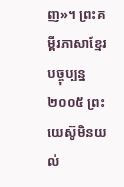ញ»។ ព្រះគម្ពីរភាសាខ្មែរបច្ចុប្បន្ន ២០០៥ ព្រះយេស៊ូមិនយល់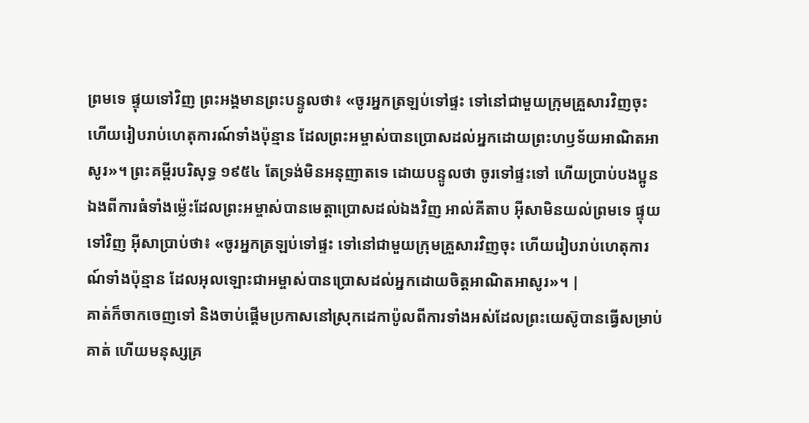ព្រមទេ ផ្ទុយទៅវិញ ព្រះអង្គមានព្រះបន្ទូលថា៖ «ចូរអ្នកត្រឡប់ទៅផ្ទះ ទៅនៅជាមួយក្រុមគ្រួសារវិញចុះ ហើយរៀបរាប់ហេតុការណ៍ទាំងប៉ុន្មាន ដែលព្រះអម្ចាស់បានប្រោសដល់អ្នកដោយព្រះហឫទ័យអាណិតអាសូរ»។ ព្រះគម្ពីរបរិសុទ្ធ ១៩៥៤ តែទ្រង់មិនអនុញាតទេ ដោយបន្ទូលថា ចូរទៅផ្ទះទៅ ហើយប្រាប់បងប្អូនឯងពីការធំទាំងម៉្លេះដែលព្រះអម្ចាស់បានមេត្តាប្រោសដល់ឯងវិញ អាល់គីតាប អ៊ីសាមិនយល់ព្រមទេ ផ្ទុយទៅវិញ អ៊ីសាប្រាប់ថា៖ «ចូរអ្នកត្រឡប់ទៅផ្ទះ ទៅនៅជាមួយក្រុមគ្រួសារវិញចុះ ហើយរៀបរាប់ហេតុការណ៍ទាំងប៉ុន្មាន ដែលអុលឡោះជាអម្ចាស់បានប្រោសដល់អ្នកដោយចិត្តអាណិតអាសូរ»។ |
គាត់ក៏ចាកចេញទៅ និងចាប់ផ្ដើមប្រកាសនៅស្រុកដេកាប៉ូលពីការទាំងអស់ដែលព្រះយេស៊ូបានធ្វើសម្រាប់គាត់ ហើយមនុស្សគ្រ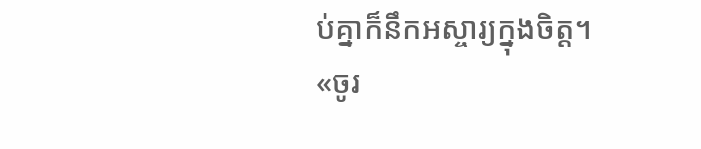ប់គ្នាក៏នឹកអស្ចារ្យក្នុងចិត្ដ។
«ចូរ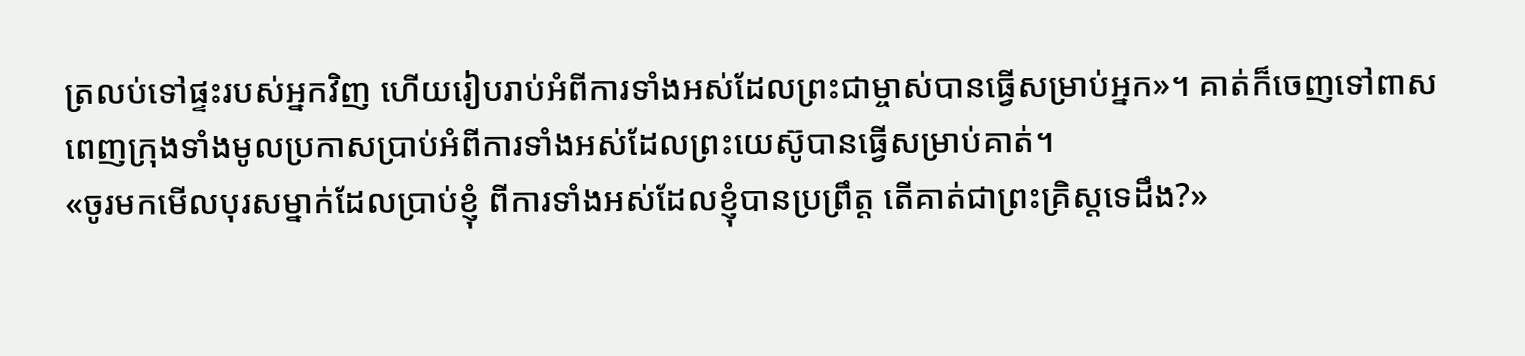ត្រលប់ទៅផ្ទះរបស់អ្នកវិញ ហើយរៀបរាប់អំពីការទាំងអស់ដែលព្រះជាម្ចាស់បានធ្វើសម្រាប់អ្នក»។ គាត់ក៏ចេញទៅពាសពេញក្រុងទាំងមូលប្រកាសប្រាប់អំពីការទាំងអស់ដែលព្រះយេស៊ូបានធ្វើសម្រាប់គាត់។
«ចូរមកមើលបុរសម្នាក់ដែលប្រាប់ខ្ញុំ ពីការទាំងអស់ដែលខ្ញុំបានប្រព្រឹត្ត តើគាត់ជាព្រះគ្រិស្ដទេដឹង?»